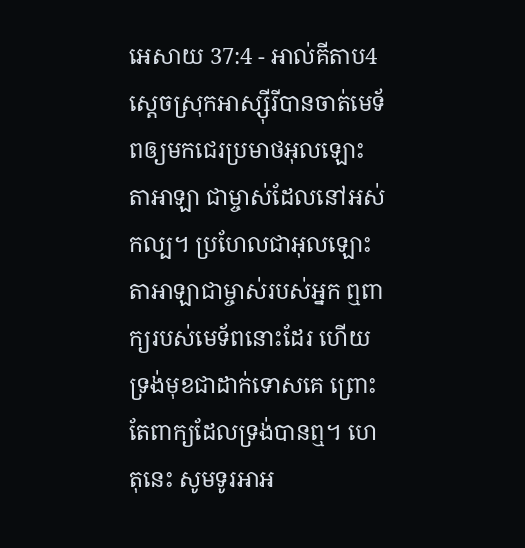អេសាយ 37:4 - អាល់គីតាប4 ស្ដេចស្រុកអាស្ស៊ីរីបានចាត់មេទ័ពឲ្យមកជេរប្រមាថអុលឡោះតាអាឡា ជាម្ចាស់ដែលនៅអស់កល្ប។ ប្រហែលជាអុលឡោះតាអាឡាជាម្ចាស់របស់អ្នក ឮពាក្យរបស់មេទ័ពនោះដែរ ហើយទ្រង់មុខជាដាក់ទោសគេ ព្រោះតែពាក្យដែលទ្រង់បានឮ។ ហេតុនេះ សូមទូរអាអ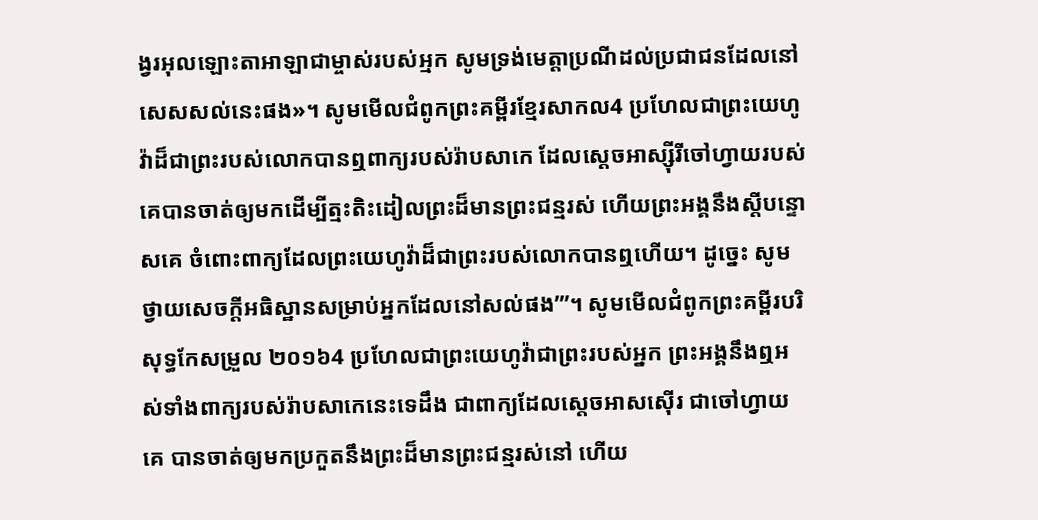ង្វរអុលឡោះតាអាឡាជាម្ចាស់របស់អ្មក សូមទ្រង់មេត្តាប្រណីដល់ប្រជាជនដែលនៅសេសសល់នេះផង»។ សូមមើលជំពូកព្រះគម្ពីរខ្មែរសាកល4 ប្រហែលជាព្រះយេហូវ៉ាដ៏ជាព្រះរបស់លោកបានឮពាក្យរបស់រ៉ាបសាកេ ដែលស្ដេចអាស្ស៊ីរីចៅហ្វាយរបស់គេបានចាត់ឲ្យមកដើម្បីត្មះតិះដៀលព្រះដ៏មានព្រះជន្មរស់ ហើយព្រះអង្គនឹងស្ដីបន្ទោសគេ ចំពោះពាក្យដែលព្រះយេហូវ៉ាដ៏ជាព្រះរបស់លោកបានឮហើយ។ ដូច្នេះ សូមថ្វាយសេចក្ដីអធិស្ឋានសម្រាប់អ្នកដែលនៅសល់ផង’”។ សូមមើលជំពូកព្រះគម្ពីរបរិសុទ្ធកែសម្រួល ២០១៦4 ប្រហែលជាព្រះយេហូវ៉ាជាព្រះរបស់អ្នក ព្រះអង្គនឹងឮអស់ទាំងពាក្យរបស់រ៉ាបសាកេនេះទេដឹង ជាពាក្យដែលស្តេចអាសស៊ើរ ជាចៅហ្វាយគេ បានចាត់ឲ្យមកប្រកួតនឹងព្រះដ៏មានព្រះជន្មរស់នៅ ហើយ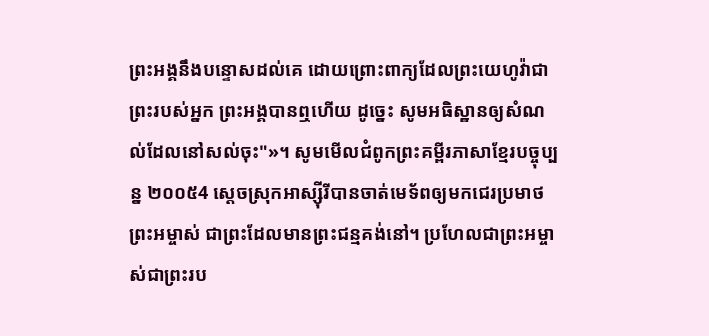ព្រះអង្គនឹងបន្ទោសដល់គេ ដោយព្រោះពាក្យដែលព្រះយេហូវ៉ាជាព្រះរបស់អ្នក ព្រះអង្គបានឮហើយ ដូច្នេះ សូមអធិស្ឋានឲ្យសំណល់ដែលនៅសល់ចុះ"»។ សូមមើលជំពូកព្រះគម្ពីរភាសាខ្មែរបច្ចុប្បន្ន ២០០៥4 ស្ដេចស្រុកអាស្ស៊ីរីបានចាត់មេទ័ពឲ្យមកជេរប្រមាថព្រះអម្ចាស់ ជាព្រះដែលមានព្រះជន្មគង់នៅ។ ប្រហែលជាព្រះអម្ចាស់ជាព្រះរប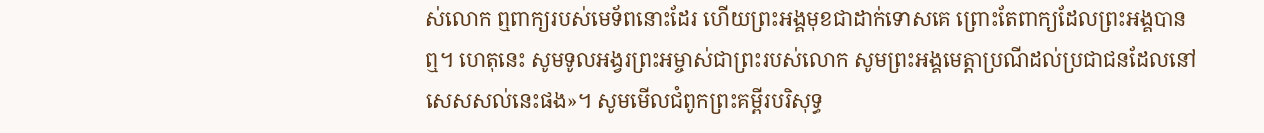ស់លោក ឮពាក្យរបស់មេទ័ពនោះដែរ ហើយព្រះអង្គមុខជាដាក់ទោសគេ ព្រោះតែពាក្យដែលព្រះអង្គបានឮ។ ហេតុនេះ សូមទូលអង្វរព្រះអម្ចាស់ជាព្រះរបស់លោក សូមព្រះអង្គមេត្តាប្រណីដល់ប្រជាជនដែលនៅសេសសល់នេះផង»។ សូមមើលជំពូកព្រះគម្ពីរបរិសុទ្ធ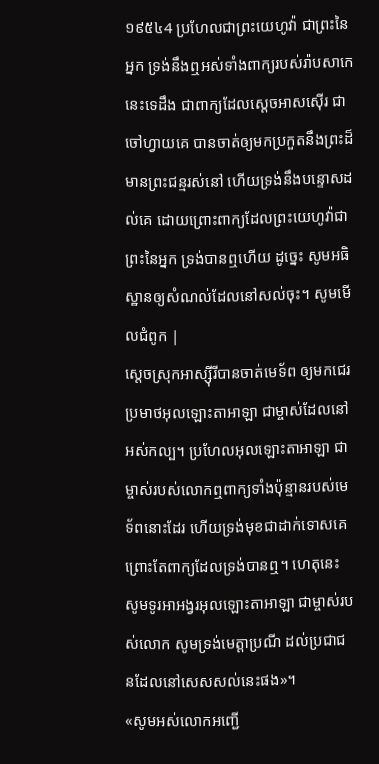១៩៥៤4 ប្រហែលជាព្រះយេហូវ៉ា ជាព្រះនៃអ្នក ទ្រង់នឹងឮអស់ទាំងពាក្យរបស់រ៉ាបសាកេនេះទេដឹង ជាពាក្យដែលស្តេចអាសស៊ើរ ជាចៅហ្វាយគេ បានចាត់ឲ្យមកប្រកួតនឹងព្រះដ៏មានព្រះជន្មរស់នៅ ហើយទ្រង់នឹងបន្ទោសដល់គេ ដោយព្រោះពាក្យដែលព្រះយេហូវ៉ាជាព្រះនៃអ្នក ទ្រង់បានឮហើយ ដូច្នេះ សូមអធិស្ឋានឲ្យសំណល់ដែលនៅសល់ចុះ។ សូមមើលជំពូក |
ស្តេចស្រុកអាស្ស៊ីរីបានចាត់មេទ័ព ឲ្យមកជេរប្រមាថអុលឡោះតាអាឡា ជាម្ចាស់ដែលនៅអស់កល្ប។ ប្រហែលអុលឡោះតាអាឡា ជាម្ចាស់របស់លោកឮពាក្យទាំងប៉ុន្មានរបស់មេទ័ពនោះដែរ ហើយទ្រង់មុខជាដាក់ទោសគេ ព្រោះតែពាក្យដែលទ្រង់បានឮ។ ហេតុនេះ សូមទូរអាអង្វរអុលឡោះតាអាឡា ជាម្ចាស់របស់លោក សូមទ្រង់មេត្តាប្រណី ដល់ប្រជាជនដែលនៅសេសសល់នេះផង»។
«សូមអស់លោកអញ្ជើ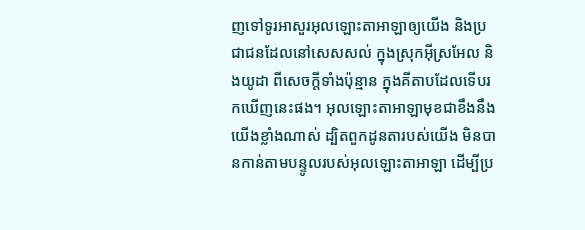ញទៅទូរអាសួរអុលឡោះតាអាឡាឲ្យយើង និងប្រជាជនដែលនៅសេសសល់ ក្នុងស្រុកអ៊ីស្រអែល និងយូដា ពីសេចក្តីទាំងប៉ុន្មាន ក្នុងគីតាបដែលទើបរកឃើញនេះផង។ អុលឡោះតាអាឡាមុខជាខឹងនឹងយើងខ្លាំងណាស់ ដ្បិតពួកដូនតារបស់យើង មិនបានកាន់តាមបន្ទូលរបស់អុលឡោះតាអាឡា ដើម្បីប្រ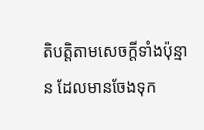តិបត្តិតាមសេចក្តីទាំងប៉ុន្មាន ដែលមានចែងទុក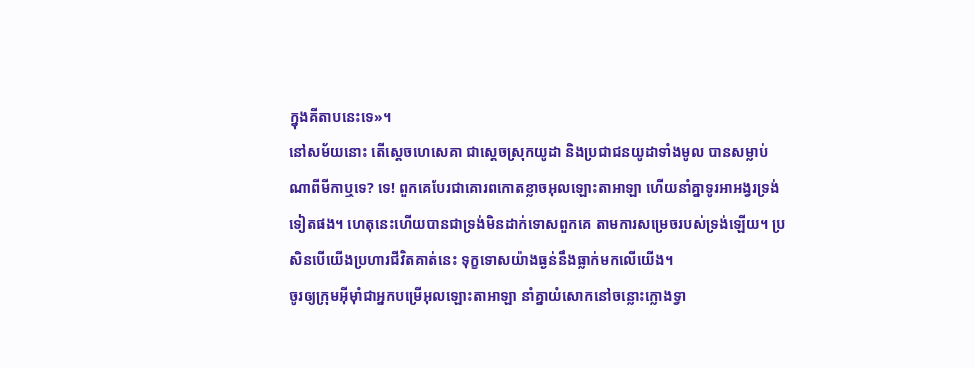ក្នុងគីតាបនេះទេ»។
នៅសម័យនោះ តើស្តេចហេសេគា ជាស្ដេចស្រុកយូដា និងប្រជាជនយូដាទាំងមូល បានសម្លាប់ណាពីមីកាឬទេ? ទេ! ពួកគេបែរជាគោរពកោតខ្លាចអុលឡោះតាអាឡា ហើយនាំគ្នាទូរអាអង្វរទ្រង់ទៀតផង។ ហេតុនេះហើយបានជាទ្រង់មិនដាក់ទោសពួកគេ តាមការសម្រេចរបស់ទ្រង់ឡើយ។ ប្រសិនបើយើងប្រហារជីវិតគាត់នេះ ទុក្ខទោសយ៉ាងធ្ងន់នឹងធ្លាក់មកលើយើង។
ចូរឲ្យក្រុមអ៊ីមុាំជាអ្នកបម្រើអុលឡោះតាអាឡា នាំគ្នាយំសោកនៅចន្លោះក្លោងទ្វា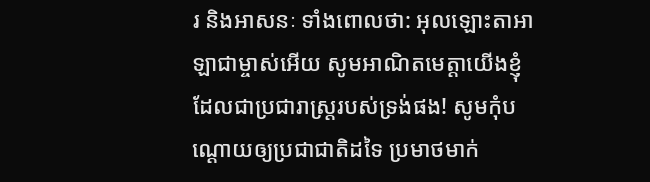រ និងអាសនៈ ទាំងពោលថា: អុលឡោះតាអាឡាជាម្ចាស់អើយ សូមអាណិតមេត្តាយើងខ្ញុំ ដែលជាប្រជារាស្ត្ររបស់ទ្រង់ផង! សូមកុំបណ្ដោយឲ្យប្រជាជាតិដទៃ ប្រមាថមាក់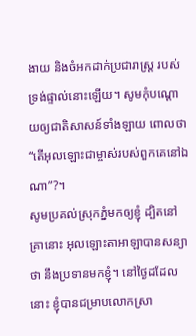ងាយ និងចំអកដាក់ប្រជារាស្ត្រ របស់ទ្រង់ផ្ទាល់នោះឡើយ។ សូមកុំបណ្ដោយឲ្យជាតិសាសន៍ទាំងឡាយ ពោលថា “តើអុលឡោះជាម្ចាស់របស់ពួកគេនៅឯណា”?។
សូមប្រគល់ស្រុកភ្នំមកឲ្យខ្ញុំ ដ្បិតនៅគ្រានោះ អុលឡោះតាអាឡាបានសន្យាថា នឹងប្រទានមកខ្ញុំ។ នៅថ្ងៃដដែលនោះ ខ្ញុំបានជម្រាបលោកស្រា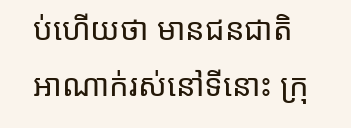ប់ហើយថា មានជនជាតិអាណាក់រស់នៅទីនោះ ក្រុ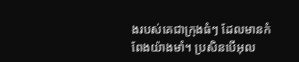ងរបស់គេជាក្រុងធំៗ ដែលមានកំពែងយ៉ាងមាំ។ ប្រសិនបើអុល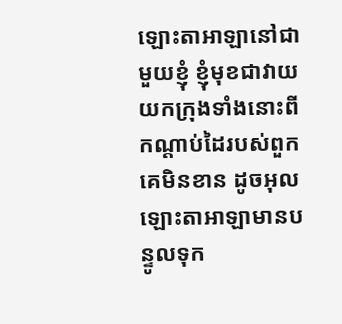ឡោះតាអាឡានៅជាមួយខ្ញុំ ខ្ញុំមុខជាវាយយកក្រុងទាំងនោះពីកណ្តាប់ដៃរបស់ពួកគេមិនខាន ដូចអុលឡោះតាអាឡាមានបន្ទូលទុក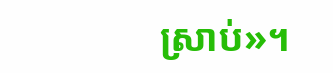ស្រាប់»។